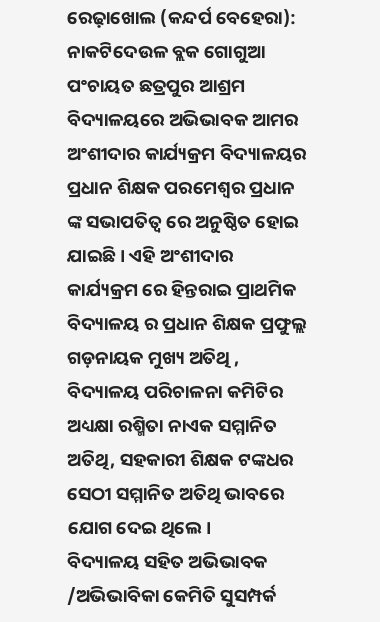ରେଢ଼ାଖୋଲ (କନ୍ଦର୍ପ ବେହେରା): ନାକଟିଦେଉଳ ବ୍ଲକ ଗୋଗୁଆ ପଂଚାୟତ ଛତ୍ରପୁର ଆଶ୍ରମ ବିଦ୍ୟାଳୟରେ ଅଭିଭାବକ ଆମର ଅଂଶୀଦାର କାର୍ଯ୍ୟକ୍ରମ ବିଦ୍ୟାଳୟର ପ୍ରଧାନ ଶିକ୍ଷକ ପରମେଶ୍ୱର ପ୍ରଧାନ ଙ୍କ ସଭାପତିତ୍ବ ରେ ଅନୁଷ୍ଠିତ ହୋଇ ଯାଇଛି। ଏହି ଅଂଶୀଦାର କାର୍ଯ୍ୟକ୍ରମ ରେ ହିନ୍ତରାଇ ପ୍ରାଥମିକ ବିଦ୍ୟାଳୟ ର ପ୍ରଧାନ ଶିକ୍ଷକ ପ୍ରଫୁଲ୍ଲ ଗଡ଼ନାୟକ ମୁଖ୍ୟ ଅତିଥି , ବିଦ୍ୟାଳୟ ପରିଚାଳନା କମିଟିର ଅଧ୍ୟକ୍ଷା ରଶ୍ମିତା ନାଏକ ସମ୍ମାନିତ ଅତିଥି, ସହକାରୀ ଶିକ୍ଷକ ଟଙ୍କଧର ସେଠୀ ସମ୍ମାନିତ ଅତିଥି ଭାବରେ ଯୋଗ ଦେଇ ଥିଲେ।
ବିଦ୍ୟାଳୟ ସହିତ ଅଭିଭାବକ /ଅଭିଭାବିକା କେମିତି ସୁସମ୍ପର୍କ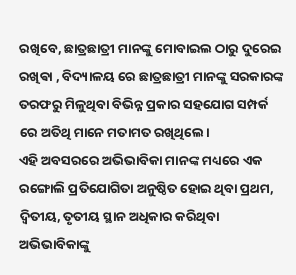ରଖିବେ, ଛାତ୍ରଛାତ୍ରୀ ମାନଙ୍କୁ ମୋବାଇଲ ଠାରୁ ଦୁରେଇ ରଖିଵା , ବିଦ୍ୟାଳୟ ରେ ଛାତ୍ରଛାତ୍ରୀ ମାନଙ୍କୁ ସରକାରଙ୍କ ତରଫରୁ ମିଳୁଥିବା ବିଭିନ୍ନ ପ୍ରକାର ସହଯୋଗ ସମ୍ପର୍କ ରେ ଅତିଥି ମାନେ ମତାମତ ରଖିଥିଲେ।
ଏହି ଅବସରରେ ଅଭିଭାବିକା ମାନଙ୍କ ମଧ୍ୟରେ ଏକ ରଙ୍ଗୋଲି ପ୍ରତିଯୋଗିତା ଅନୁଷ୍ଠିତ ହୋଇ ଥିବା ପ୍ରଥମ, ଦ୍ୱିତୀୟ, ତୃତୀୟ ସ୍ଥାନ ଅଧିକାର କରିଥିବା ଅଭିଭାବିକାଙ୍କୁ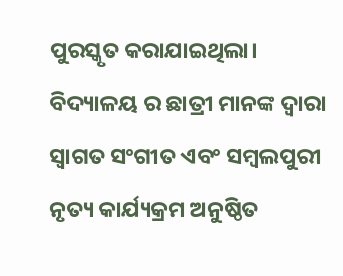ପୁରସ୍କୃତ କରାଯାଇଥିଲା। ବିଦ୍ୟାଳୟ ର ଛାତ୍ରୀ ମାନଙ୍କ ଦ୍ୱାରା ସ୍ୱାଗତ ସଂଗୀତ ଏବଂ ସମ୍ବଲପୁରୀ ନୃତ୍ୟ କାର୍ଯ୍ୟକ୍ରମ ଅନୁଷ୍ଠିତ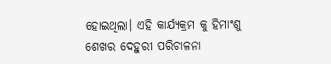ହୋଇଥିଲା। ଏହି କାର୍ଯ୍ୟକ୍ରମ କୁ ହିମାଂଶୁ ଶେଖର ଦେହୁରୀ ପରିଚାଳନା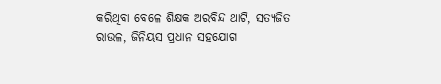କରିଥିବା ବେଳେ ଶିକ୍ଷକ ଅରବିନ୍ଦ ଥାଟି, ସତ୍ୟଜିତ ରାଉଳ, ଜିନିୟସ ପ୍ରଧାନ ସହଯୋଗ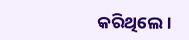କରିଥିଲେ।